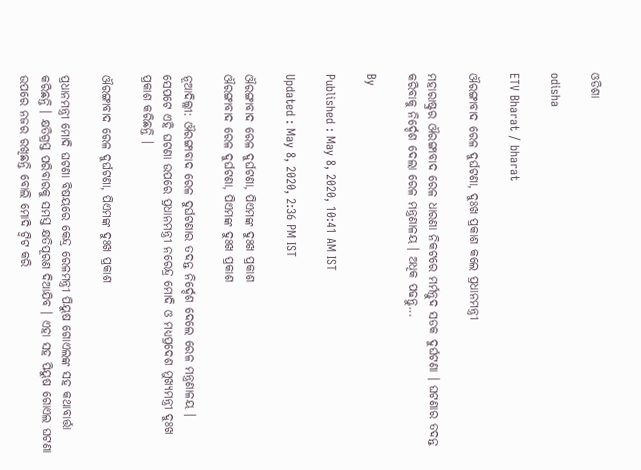ଓଡିଶା

odisha

ETV Bharat / bharat

ଔରଙ୍ଗାବାଦ ରେଳ ଦୁର୍ଘଟଣା, ଦୁଃଖ ପ୍ରକାଶ କଲେ ପ୍ରଧାନମନ୍ତ୍ରୀ

ମହାରାଷ୍ଟ୍ରର ଔରଙ୍ଗାବାଦ ରେଳ ଧାରଣା ନିକଟରେ ମର୍ମନ୍ତୁଦ ସଡକ ଦୁର୍ଘଟଣା । ଘଟଣାର ତଦନ୍ତ କରିବାକୁ ନିର୍ଦ୍ଦେଶ ଦେଲା ରେଳ ମନ୍ତ୍ରଣାଳୟ । ଅଧିକ ପଢନ୍ତୁ...

By

Published : May 8, 2020, 10:41 AM IST

Updated : May 8, 2020, 2:36 PM IST

ଔରଙ୍ଗାବାଦ ରେଳ ଦୁର୍ଘଟଣା, ପିଏମଙ୍କ ଦୁଃଖ ପ୍ରକାଶ
ଔରଙ୍ଗାବାଦ ରେଳ ଦୁର୍ଘଟଣା, ପିଏମଙ୍କ ଦୁଃଖ ପ୍ରକାଶ

ନୂଆଦିଲ୍ଲୀ: ଔରଙ୍ଗାବାଦ ରେଳ ଦୁର୍ଘଟଣାର ତଦନ୍ତ ନିର୍ଦ୍ଦେଶ ଦେଲେ ରେଳ ମନ୍ତ୍ରଣାଳୟ । ସେପଟେ ଏହି ଘଟଣା ଉପରେ ପ୍ରଧାନମନ୍ତ୍ରୀ ନରେନ୍ଦ୍ର ମୋଦି ଓ ମଧ୍ୟପ୍ରଦେଶ ମୁଖ୍ୟମନ୍ତ୍ରୀ ଦୁଃଖ ପ୍ରକାଶ କରିଛନ୍ତି ।

ଔରଙ୍ଗାବାଦ ରେଳ ଦୁର୍ଘଟଣା, ପିଏମଙ୍କ ଦୁଃଖ ପ୍ରକାଶ

ପ୍ରଧାନମନ୍ତ୍ରୀ ମୋଦି ଘଟଣା ବିଷୟରେ କେନ୍ଦ୍ର ରେଳମନ୍ତ୍ରୀ ପିୟୁଷ ଗୋଏଲଙ୍କ ସହ କଥାବାର୍ତ୍ତା କରିଛନ୍ତି । କ୍ଷତିଗ୍ରସ୍ତ ପରିବାରକୁ ସମସ୍ତ କ୍ଷତିପୂରଣ ଦିଆଯିବ । ଏହା ସହ ପିୟୁଷ ଗୋଏଲ ଘଟଣା ଉପରେ ନଜର ରଖିଛନ୍ତି ବୋଲି ମୋଦି ଟ୍ବିଟ କରି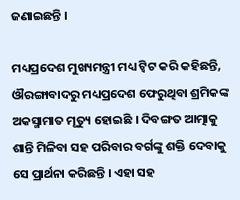ଜଣାଇଛନ୍ତି ।

ମଧ୍ୟପ୍ରଦେଶ ମୁଖ୍ୟମନ୍ତ୍ରୀ ମଧ୍ୟ ଟ୍ବିଟ କରି କହିଛନ୍ତି, ଔରଙ୍ଗାବାଦରୁ ମଧ୍ୟପ୍ରଦେଶ ଫେରୁଥିବା ଶ୍ରମିକଙ୍କ ଅକସ୍ମାମାତ ମୃତ୍ୟୁ ହୋଇଛି । ଦିବଙ୍ଗତ ଆତ୍ମାକୁ ଶାନ୍ତି ମିଳିବା ସହ ପରିବାର ବର୍ଗଙ୍କୁ ଶକ୍ତି ଦେବାକୁ ସେ ପ୍ରାର୍ଥନା କରିଛନ୍ତି । ଏହା ସହ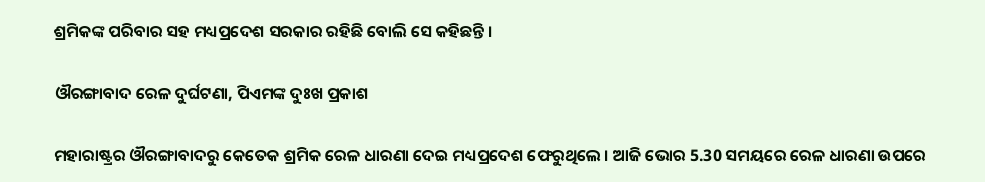ଶ୍ରମିକଙ୍କ ପରିବାର ସହ ମଧ୍ୟପ୍ରଦେଶ ସରକାର ରହିଛି ବୋଲି ସେ କହିଛନ୍ତି ।

ଔରଙ୍ଗାବାଦ ରେଳ ଦୁର୍ଘଟଣା, ପିଏମଙ୍କ ଦୁଃଖ ପ୍ରକାଶ

ମହାରାଷ୍ଟ୍ରର ଔରଙ୍ଗାବାଦରୁ କେତେକ ଶ୍ରମିକ ରେଳ ଧାରଣା ଦେଇ ମଧ୍ୟପ୍ରଦେଶ ଫେରୁଥିଲେ । ଆଜି ଭୋର 5.30 ସମୟରେ ରେଳ ଧାରଣା ଉପରେ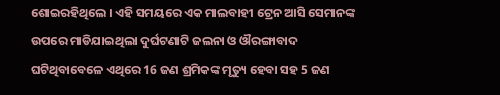ଶୋଇରହିଥିଲେ । ଏହି ସମୟରେ ଏକ ମାଲବାହୀ ଟ୍ରେନ ଆସି ସେମାନଙ୍କ ଉପରେ ମାଡିଯାଇଥିଲା ଦୁର୍ଘଟଣାଟି ଜଲନା ଓ ଔରଙ୍ଗାବାଦ ଘଟିଥିବାବେଳେ ଏଥିରେ 16 ଜଣ ଶ୍ରମିକଙ୍କ ମୃତ୍ୟୁ ହେବା ସହ 5 ଜଣ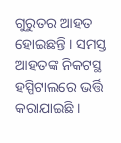ଗୁରୁତର ଆହତ ହୋଇଛନ୍ତି । ସମସ୍ତ ଆହତଙ୍କ ନିକଟସ୍ଥ ହସ୍ପିଟାଲରେ ଭର୍ତ୍ତି କରାଯାଇଛି ।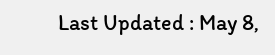Last Updated : May 8,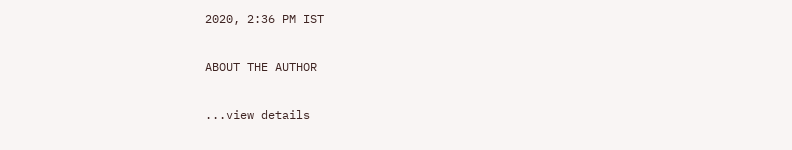2020, 2:36 PM IST

ABOUT THE AUTHOR

...view details